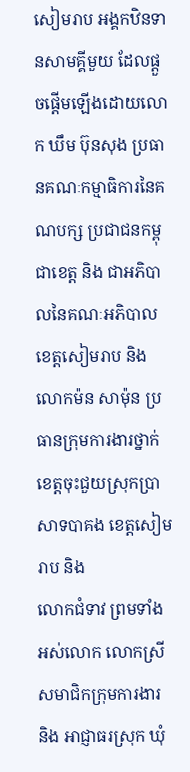សៀមរាប អង្គកឋិនទានសាមគ្គីមួយ ដែលផ្តួចផ្តើមឡើងដោយលោក ឃឹម ប៊ុនសុង ប្រធានគណៈកម្មាធិការនៃគណបក្ស ប្រជាជនកម្ពុជាខេត្ត និង ជាអភិបាលនៃគណៈអភិបាលខេត្តសៀមរាប និង លោកម៉ន សាម៉ុន ប្រធានក្រុមការងារថ្នាក់ ខេត្តចុះជួយស្រុកប្រាសាទបាគង ខេត្តសៀមរាប និង
លោកជំទាវ ព្រមទាំងអស់លោក លោកស្រីសមាជិកក្រុមការងារ និង អាជ្ញាធរស្រុក ឃុំ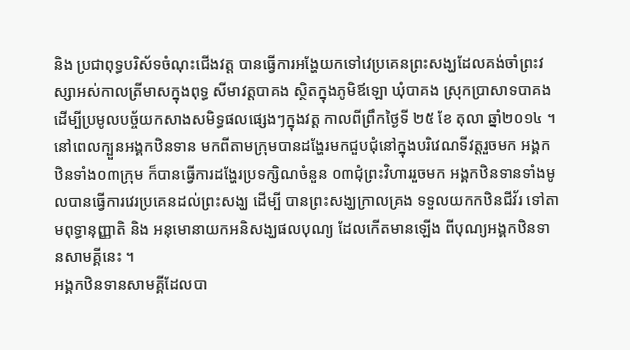និង ប្រជាពុទ្ធបរិស័ទចំណុះជើងវត្ត បានធ្វើការអង្ហែយកទៅវេប្រគេនព្រះសង្ឃដែលគង់ចាំព្រះវស្សាអស់កាលត្រីមាសក្នុងពុទ្ធ សីមាវត្ដបាគង ស្ថិតក្នុងភូមិឪឡោ ឃុំបាគង ស្រុកប្រាសាទបាគង ដើម្បីប្រមូលបច្ច័យកសាងសមិទ្ធផលផ្សេងៗក្នុងវត្ត កាលពីព្រឹកថ្ងៃទី ២៥ ខែ តុលា ឆ្នាំ២០១៤ ។
នៅពេលក្បួនអង្គកឋិនទាន មកពីតាមក្រុមបានដង្ហែរមកជួបជុំនៅក្នុងបរិវេណទីវត្តរួចមក អង្គកឋិនទាំង០៣ក្រុម ក៏បានធ្វើការដង្ហែរប្រទក្សិណចំនួន ០៣ជុំព្រះវិហាររួចមក អង្គកឋិនទានទាំងមូលបានធ្វើការវេរប្រគេនដល់ព្រះសង្ឃ ដើម្បី បានព្រះសង្ឃក្រាលគ្រង ទទួលយកកឋិនជីវ័រ ទៅតាមពុទ្ធានុញ្ញាតិ និង អនុមោនាយកអនិសង្ឃផលបុណ្យ ដែលកើតមានឡើង ពីបុណ្យអង្គកឋិនទានសាមគ្គីនេះ ។
អង្គកឋិនទានសាមគ្គីដែលបា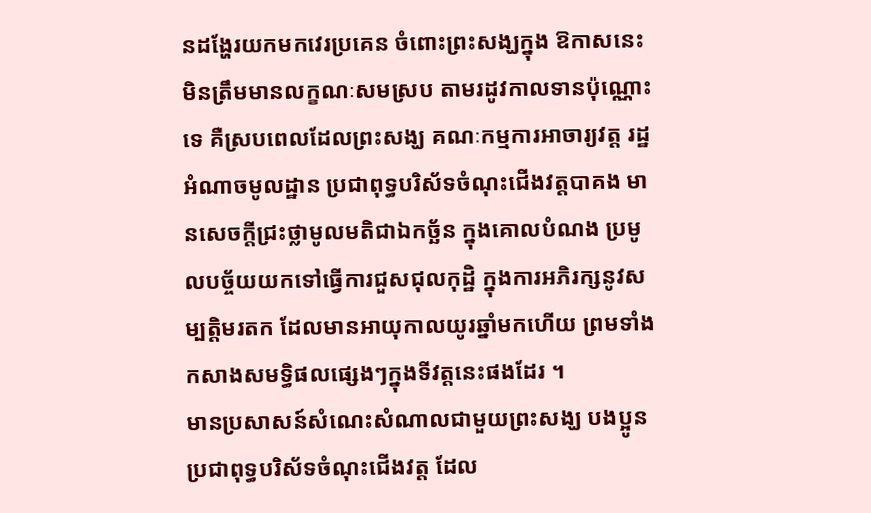នដង្ហែរយកមកវេរប្រគេន ចំពោះព្រះសង្ឃក្នុង ឱកាសនេះ មិនត្រឹមមានលក្ខណៈសមស្រប តាមរដូវកាលទានប៉ុណ្ណោះទេ គឺស្របពេលដែលព្រះសង្ឃ គណៈកម្មការអាចារ្យវត្ត រដ្ឋអំណាចមូលដ្ឋាន ប្រជាពុទ្ធបរិស័ទចំណុះជើងវត្តបាគង មានសេចក្តីជ្រះថ្លាមូលមតិជាឯកច្ឆ័ន ក្នុងគោលបំណង ប្រមូលបច្ច័យយកទៅធ្វើការជួសជុលកុដ្ឋិ ក្នុងការអភិរក្សនូវសម្បត្តិមរតក ដែលមានអាយុកាលយូរឆ្នាំមកហើយ ព្រមទាំង កសាងសមទ្ធិផលផ្សេងៗក្នុងទីវត្តនេះផងដែរ ។
មានប្រសាសន៍សំណេះសំណាលជាមួយព្រះសង្ឃ បងប្អូនប្រជាពុទ្ធបរិស័ទចំណុះជើងវត្ត ដែល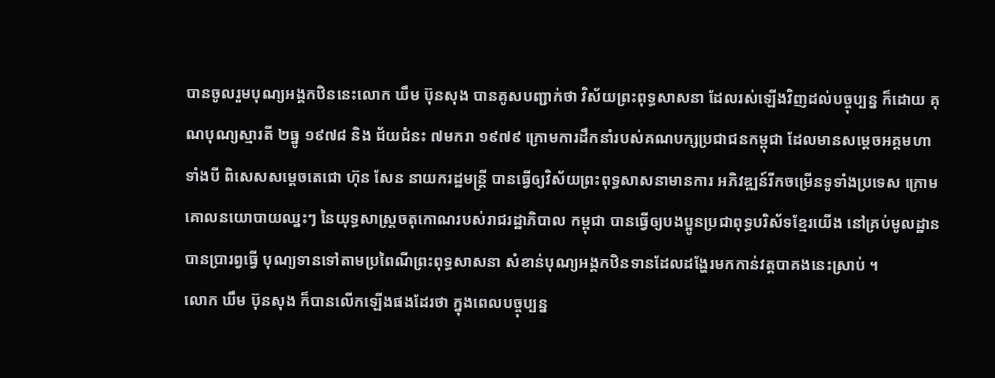បានចូលរួមបុណ្យអង្គកឋិននេះលោក ឃឹម ប៊ុនសុង បានគូសបញ្ជាក់ថា វិស័យព្រះពុទ្ធសាសនា ដែលរស់ឡើងវិញដល់បច្ចុប្បន្ន ក៏ដោយ គុណបុណ្យស្មារតី ២ធ្នូ ១៩៧៨ និង ជ័យជំនះ ៧មករា ១៩៧៩ ក្រោមការដឹកនាំរបស់គណបក្សប្រជាជនកម្ពុជា ដែលមានសម្តេចអគ្គមហាទាំងបី ពិសេសសម្តេចតេជោ ហ៊ុន សែន នាយករដ្ឋមន្ត្រី បានធ្វើឲ្យវិស័យព្រះពុទ្ធសាសនាមានការ អភិវឌ្ឍន៍រីកចម្រើនទូទាំងប្រទេស ក្រោមគោលនយោបាយឈ្នះៗ នៃយុទ្ធសាស្ត្រចតុកោណរបស់រាជរដ្ឋាភិបាល កម្ពុជា បានធ្វើឲ្យបងប្អូនប្រជាពុទ្ធបរិស័ទខ្មែរយើង នៅគ្រប់មូលដ្ឋានបានប្រារព្វធ្វើ បុណ្យទានទៅតាមប្រពៃណីព្រះពុទ្ធសាសនា សំខាន់បុណ្យអង្គកឋិនទានដែលដង្ហែរមកកាន់វត្តបាគងនេះស្រាប់ ។
លោក ឃឹម ប៊ុនសុង ក៏បានលើកឡើងផងដែរថា ក្នុងពេលបច្ចុប្បន្ន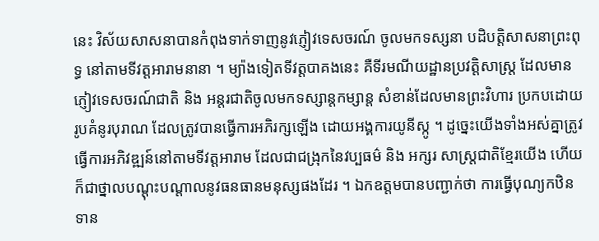នេះ វិស័យសាសនាបានកំពុងទាក់ទាញនូវភ្ញៀវទេសចរណ៍ ចូលមកទស្សនា បដិបត្តិសាសនាព្រះពុទ្ធ នៅតាមទីវត្តអារាមនានា ។ ម្យ៉ាងទៀតទីវត្តបាគងនេះ គឺទីរមណីយដ្ឋានប្រវត្តិសាស្ត្រ ដែលមានភ្ញៀវទេសចរណ៍ជាតិ និង អន្តរជាតិចូលមកទស្សាន្តកម្សាន្ត សំខាន់ដែលមានព្រះវិហារ ប្រកបដោយរូបគំនូរបុរាណ ដែលត្រូវបានធ្វើការអភិរក្សឡើង ដោយអង្គការយូនីស្កូ ។ ដូច្នេះយើងទាំងអស់គ្នាត្រូវធ្វើការអភិវឌ្ឍន៍នៅតាមទីវត្តអារាម ដែលជាជង្រុកនៃវប្បធម៌ និង អក្សរ សាស្ត្រជាតិខ្មែរយើង ហើយក៏ជាថ្នាលបណ្តុះបណ្តាលនូវធនធានមនុស្សផងដែរ ។ ឯកឧត្តមបានបញ្ជាក់ថា ការធ្វើបុណ្យកឋិនទាន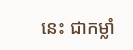នេះ ជាកម្លាំ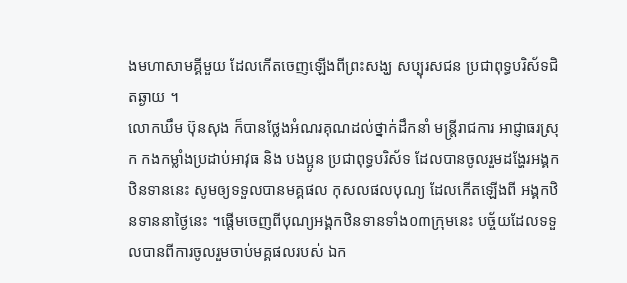ងមហាសាមគ្គីមួយ ដែលកើតចេញឡើងពីព្រះសង្ឃ សប្បុរសជន ប្រជាពុទ្ធបរិស័ទជិតឆ្ងាយ ។
លោកឃឹម ប៊ុនសុង ក៏បានថ្លែងអំណរគុណដល់ថ្នាក់ដឹកនាំ មន្ត្រីរាជការ អាជ្ញាធរស្រុក កងកម្លាំងប្រដាប់អាវុធ និង បងប្អូន ប្រជាពុទ្ធបរិស័ទ ដែលបានចូលរួមដង្ហែរអង្គកឋិនទាននេះ សូមឲ្យទទួលបានមគ្គផល កុសលផលបុណ្យ ដែលកើតឡើងពី អង្គកឋិនទាននាថ្ងៃនេះ ។ផ្តើមចេញពីបុណ្យអង្គកឋិនទានទាំង០៣ក្រុមនេះ បច្ច័យដែលទទួលបានពីការចូលរួមចាប់មគ្គផលរបស់ ឯក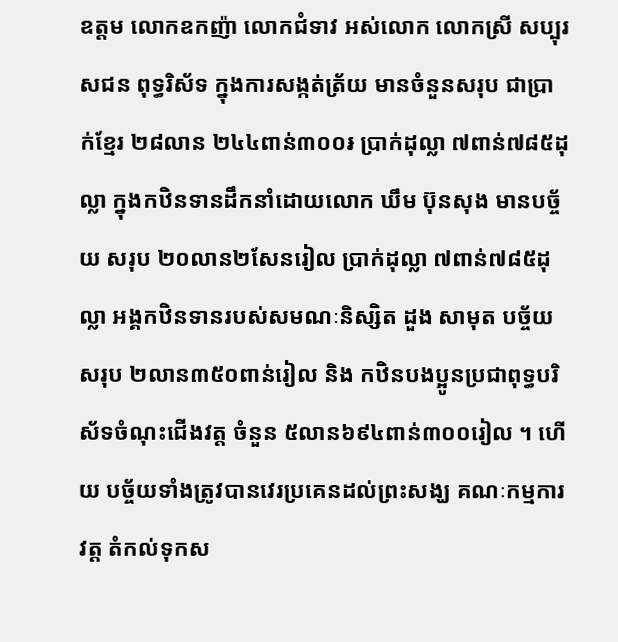ឧត្តម លោកឧកញ៉ា លោកជំទាវ អស់លោក លោកស្រី សប្បុរសជន ពុទ្ធរិស័ទ ក្នុងការសង្កត់ត្រ័យ មានចំនួនសរុប ជាប្រាក់ខ្មែរ ២៨លាន ២៤៤ពាន់៣០០៛ ប្រាក់ដុល្លា ៧ពាន់៧៨៥ដុល្លា ក្នុងកឋិនទានដឹកនាំដោយលោក ឃឹម ប៊ុនសុង មានបច្ច័យ សរុប ២០លាន២សែនរៀល ប្រាក់ដុល្លា ៧ពាន់៧៨៥ដុល្លា អង្គកឋិនទានរបស់សមណៈនិស្សិត ដួង សាមុត បច្ច័យ សរុប ២លាន៣៥០ពាន់រៀល និង កឋិនបងប្អូនប្រជាពុទ្ធបរិស័ទចំណុះជើងវត្ត ចំនួន ៥លាន៦៩៤ពាន់៣០០រៀល ។ ហើយ បច្ច័យទាំងត្រូវបានវេរប្រគេនដល់ព្រះសង្ឃ គណៈកម្មការវត្ត តំកល់ទុកស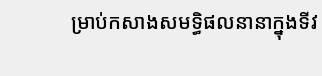ម្រាប់កសាងសមទ្ធិផលនានាក្នុងទីវ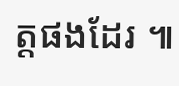ត្តផងដែរ ៕